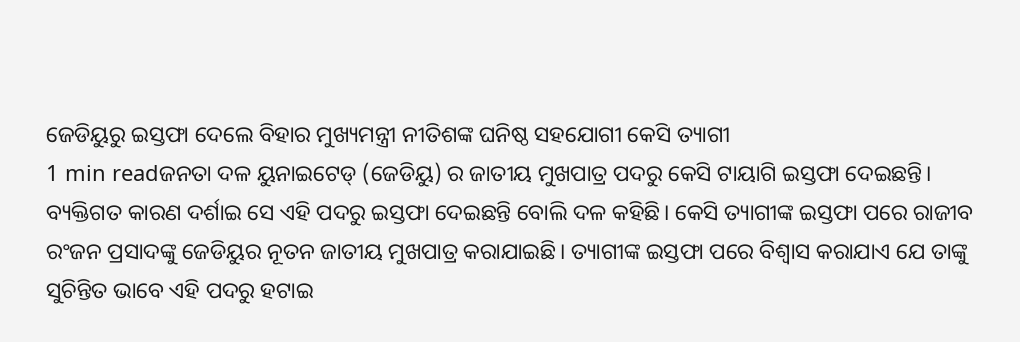ଜେଡିୟୁରୁ ଇସ୍ତଫା ଦେଲେ ବିହାର ମୁଖ୍ୟମନ୍ତ୍ରୀ ନୀତିଶଙ୍କ ଘନିଷ୍ଠ ସହଯୋଗୀ କେସି ତ୍ୟାଗୀ
1 min readଜନତା ଦଳ ୟୁନାଇଟେଡ୍ (ଜେଡିୟୁ) ର ଜାତୀୟ ମୁଖପାତ୍ର ପଦରୁ କେସି ଟାୟାଗି ଇସ୍ତଫା ଦେଇଛନ୍ତି। ବ୍ୟକ୍ତିଗତ କାରଣ ଦର୍ଶାଇ ସେ ଏହି ପଦରୁ ଇସ୍ତଫା ଦେଇଛନ୍ତି ବୋଲି ଦଳ କହିଛି। କେସି ତ୍ୟାଗୀଙ୍କ ଇସ୍ତଫା ପରେ ରାଜୀବ ରଂଜନ ପ୍ରସାଦଙ୍କୁ ଜେଡିୟୁର ନୂତନ ଜାତୀୟ ମୁଖପାତ୍ର କରାଯାଇଛି। ତ୍ୟାଗୀଙ୍କ ଇସ୍ତଫା ପରେ ବିଶ୍ୱାସ କରାଯାଏ ଯେ ତାଙ୍କୁ ସୁଚିନ୍ତିତ ଭାବେ ଏହି ପଦରୁ ହଟାଇ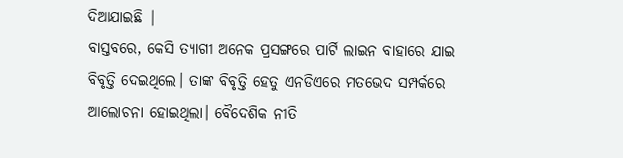ଦିଆଯାଇଛି |
ବାସ୍ତବରେ, କେସି ତ୍ୟାଗୀ ଅନେକ ପ୍ରସଙ୍ଗରେ ପାର୍ଟି ଲାଇନ ବାହାରେ ଯାଇ ବିବୃତ୍ତି ଦେଇଥିଲେ। ତାଙ୍କ ବିବୃତ୍ତି ହେତୁ ଏନଡିଏରେ ମତଭେଦ ସମ୍ପର୍କରେ ଆଲୋଚନା ହୋଇଥିଲା। ବୈଦେଶିକ ନୀତି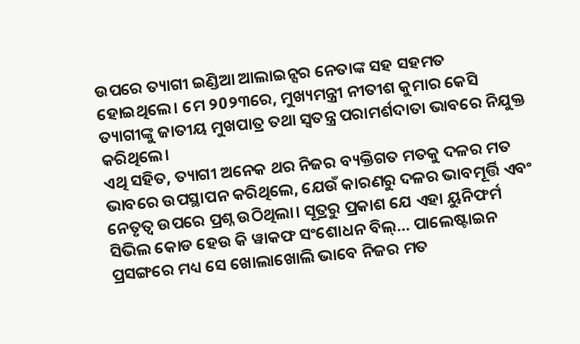ଉପରେ ତ୍ୟାଗୀ ଇଣ୍ଡିଆ ଆଲାଇନ୍ସର ନେତାଙ୍କ ସହ ସହମତ ହୋଇଥିଲେ। ମେ ୨0୨୩ରେ, ମୁଖ୍ୟମନ୍ତ୍ରୀ ନୀତୀଶ କୁମାର କେସି ତ୍ୟାଗୀଙ୍କୁ ଜାତୀୟ ମୁଖପାତ୍ର ତଥା ସ୍ୱତନ୍ତ୍ର ପରାମର୍ଶଦାତା ଭାବରେ ନିଯୁକ୍ତ କରିଥିଲେ।
ଏଥି ସହିତ, ତ୍ୟାଗୀ ଅନେକ ଥର ନିଜର ବ୍ୟକ୍ତିଗତ ମତକୁ ଦଳର ମତ ଭାବରେ ଉପସ୍ଥାପନ କରିଥିଲେ, ଯେଉଁ କାରଣରୁ ଦଳର ଭାବମୂର୍ତ୍ତି ଏବଂ ନେତୃତ୍ୱ ଉପରେ ପ୍ରଶ୍ନ ଉଠିଥିଲା। ସୂତ୍ରରୁ ପ୍ରକାଶ ଯେ ଏହା ୟୁନିଫର୍ମ ସିଭିଲ କୋଡ ହେଉ କି ୱାକଫ ସଂଶୋଧନ ବିଲ୍… ପାଲେଷ୍ଟାଇନ ପ୍ରସଙ୍ଗରେ ମଧ୍ୟ ସେ ଖୋଲାଖୋଲି ଭାବେ ନିଜର ମତ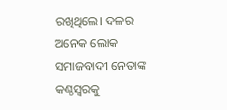ରଖିଥିଲେ। ଦଳର ଅନେକ ଲୋକ ସମାଜବାଦୀ ନେତାଙ୍କ କଣ୍ଠସ୍ୱରକୁ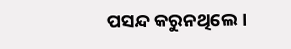ପସନ୍ଦ କରୁନଥିଲେ।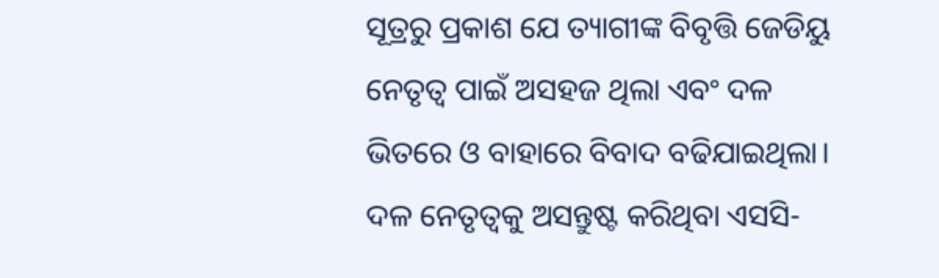ସୂତ୍ରରୁ ପ୍ରକାଶ ଯେ ତ୍ୟାଗୀଙ୍କ ବିବୃତ୍ତି ଜେଡିୟୁ ନେତୃତ୍ୱ ପାଇଁ ଅସହଜ ଥିଲା ଏବଂ ଦଳ ଭିତରେ ଓ ବାହାରେ ବିବାଦ ବଢିଯାଇଥିଲା। ଦଳ ନେତୃତ୍ୱକୁ ଅସନ୍ତୁଷ୍ଟ କରିଥିବା ଏସସି-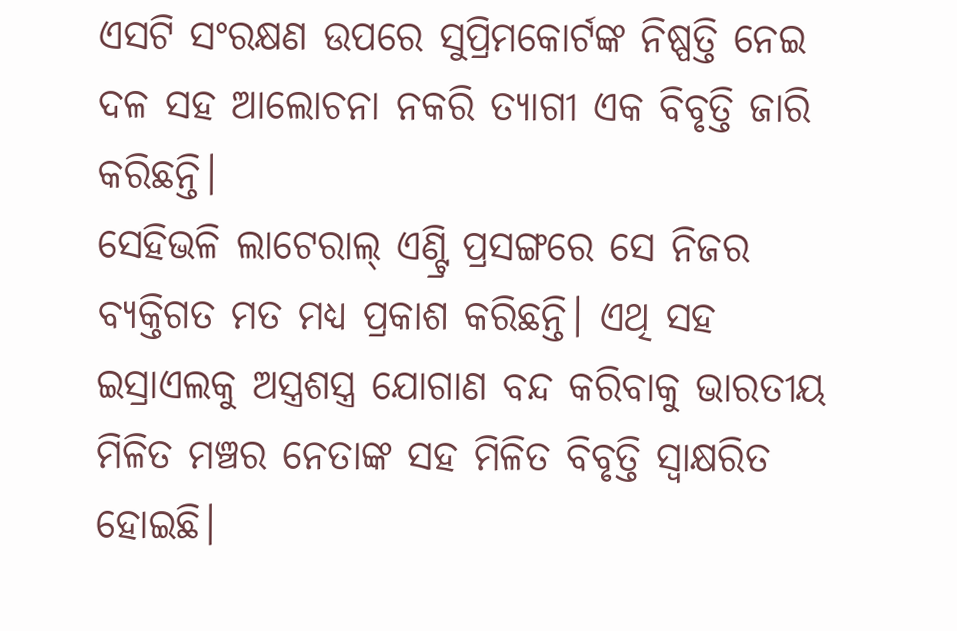ଏସଟି ସଂରକ୍ଷଣ ଉପରେ ସୁପ୍ରିମକୋର୍ଟଙ୍କ ନିଷ୍ପତ୍ତି ନେଇ ଦଳ ସହ ଆଲୋଚନା ନକରି ତ୍ୟାଗୀ ଏକ ବିବୃତ୍ତି ଜାରି କରିଛନ୍ତି।
ସେହିଭଳି ଲାଟେରାଲ୍ ଏଣ୍ଟ୍ରି ପ୍ରସଙ୍ଗରେ ସେ ନିଜର ବ୍ୟକ୍ତିଗତ ମତ ମଧ୍ୟ ପ୍ରକାଶ କରିଛନ୍ତି। ଏଥି ସହ ଇସ୍ରାଏଲକୁ ଅସ୍ତ୍ରଶସ୍ତ୍ର ଯୋଗାଣ ବନ୍ଦ କରିବାକୁ ଭାରତୀୟ ମିଳିତ ମଞ୍ଚର ନେତାଙ୍କ ସହ ମିଳିତ ବିବୃତ୍ତି ସ୍ୱାକ୍ଷରିତ ହୋଇଛି।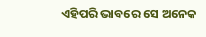ଏହିପରି ଭାବରେ ସେ ଅନେକ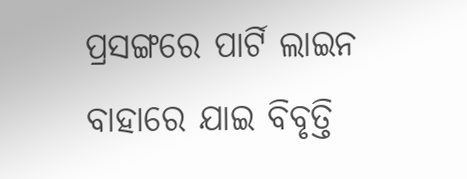ପ୍ରସଙ୍ଗରେ ପାର୍ଟି ଲାଇନ ବାହାରେ ଯାଇ ବିବୃତ୍ତି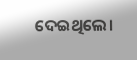ଦେଇଥିଲେ।